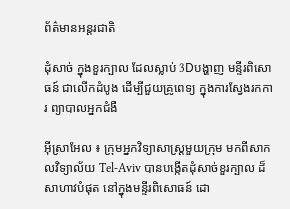ព័ត៌មានអន្តរជាតិ

ដុំសាច់ ក្នុងខួរក្បាល ដែលស្លាប់ 3Dបង្ហាញ មន្ទីរពិសោធន៍ ជាលើកដំបូង ដើម្បីជួយគ្រូពេទ្យ ក្នុងការស្វែងរកការ ព្យាបាលអ្នកជំងឺ

អ៊ីស្រាអែល ៖ ក្រុមអ្នកវិទ្យាសាស្ត្រមួយក្រុម មកពីសាកលវិទ្យាល័យ Tel-Aviv បានបង្កើតដុំសាច់ខួរក្បាល ដ៏សាហាវបំផុត នៅក្នុងមន្ទីរពិសោធន៍ ដោ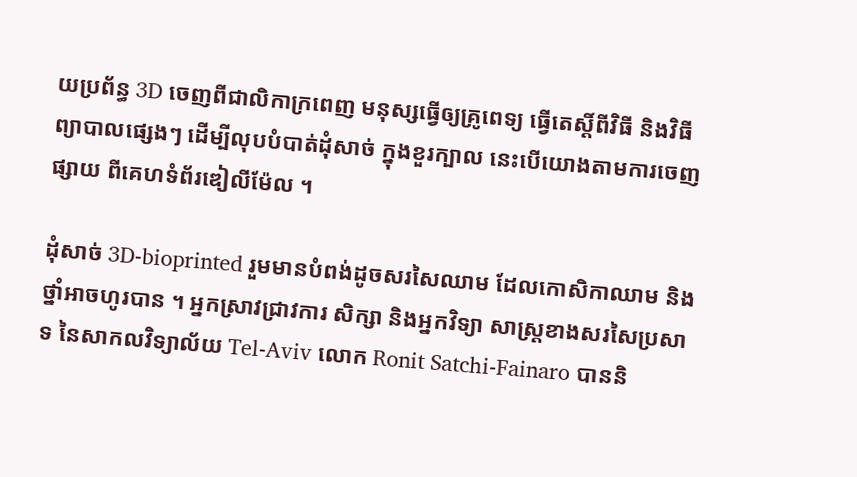យប្រព័ន្ធ 3D ចេញពីជាលិកាក្រពេញ មនុស្សធ្វើឲ្យគ្រូពេទ្យ ធ្វើតេស្តិ៍ពីវិធី និងវិធីព្យាបាលផ្សេងៗ ដើម្បីលុបបំបាត់ដុំសាច់ ក្នុងខួរក្បាល នេះបើយោងតាមការចេញផ្សាយ ពីគេហទំព័រឌៀលីម៉ែល ។

ដុំសាច់ 3D-bioprinted រួមមានបំពង់ដូចសរសៃឈាម ដែលកោសិកាឈាម និងថ្នាំអាចហូរបាន ។ អ្នកស្រាវជ្រាវការ សិក្សា និងអ្នកវិទ្យា សាស្ត្រខាងសរសៃប្រសាទ នៃសាកលវិទ្យាល័យ Tel-Aviv លោក Ronit Satchi-Fainaro បាននិ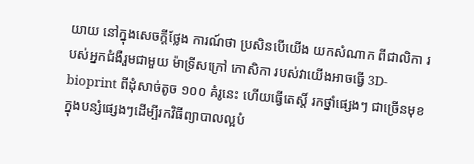យាយ នៅក្នុងសេចក្តីថ្លែង ការណ៍ថា ប្រសិនបើយើង យកសំណាក ពីជាលិកា របស់អ្នកជំងឺរួមជាមួយ ម៉ាទ្រីសក្រៅ កោសិកា របស់វាយើងអាចធ្វើ 3D-bioprint ពីដុំសាច់តូច ១០០ គំរូនេះ ហើយធ្វើតេស្តិ៍ រកថ្នាំផ្សេងៗ ជាច្រើនមុខក្នុងបន្សំផ្សេងៗដើម្បីរកវិធីព្យាបាលល្អបំ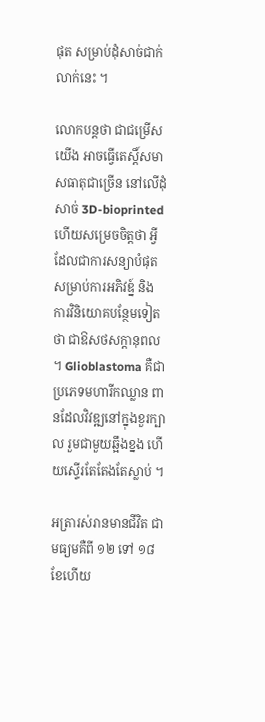ផុត សម្រាប់ដុំសាច់ជាក់លាក់នេះ ។

លោកបន្តថា ជាជម្រើសយើង អាចធ្វើតេស្តិ៍សមាសធាតុជាច្រើន នៅលើដុំសាច់ 3D-bioprinted ហើយសម្រេចចិត្តថា អ្វីដែលជាការសន្យាបំផុត សម្រាប់ការអភិវឌ្ន៍ និង ការវិនិយោគបន្ថែមទៀតថា ជាឱសថសក្តានុពល ។ Glioblastoma គឺជាប្រភេទមហារីកឈ្លាន ពានដែលវិវឌ្ឍនៅក្នុងខួរក្បាល រួមជាមួយឆ្អឹងខ្នង ហើយស្ទើរតែតែងតែស្លាប់ ។

អត្រារស់រានមានជីវិត ជាមធ្យមគឺពី ១២ ទៅ ១៨ ខែហើយ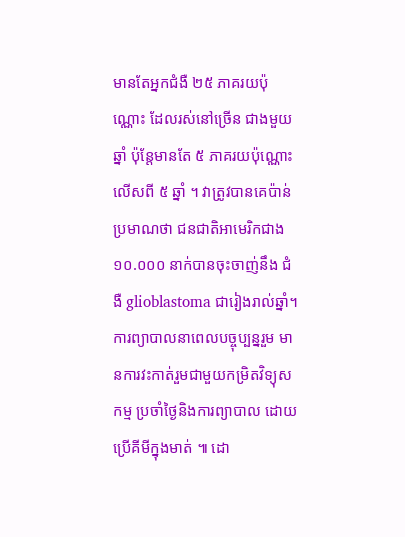មានតែអ្នកជំងឺ ២៥ ភាគរយប៉ុណ្ណោះ ដែលរស់នៅច្រើន ជាងមួយឆ្នាំ ប៉ុន្តែមានតែ ៥ ភាគរយប៉ុណ្ណោះលើសពី ៥ ឆ្នាំ ។ វាត្រូវបានគេប៉ាន់ប្រមាណថា ជនជាតិអាមេរិកជាង ១០.០០០ នាក់បានចុះចាញ់នឹង ជំងឺ glioblastoma ជារៀងរាល់ឆ្នាំ។ ការព្យាបាលនាពេលបច្ចុប្បន្នរួម មានការវះកាត់រួមជាមួយកម្រិតវិទ្យុសកម្ម ប្រចាំថ្ងៃនិងការព្យាបាល ដោយប្រើគីមីក្នុងមាត់ ៕ ដោ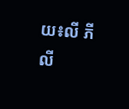យ៖លី ភីលី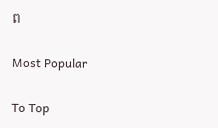ព

Most Popular

To Top